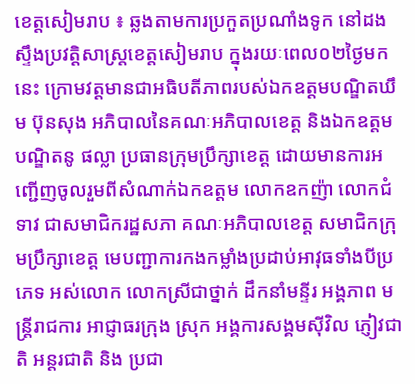ខេត្តសៀមរាប ៖ ឆ្លងតាមការប្រកួតប្រណាំងទូក នៅដងស្ទឹងប្រវត្តិសាស្ត្រខេត្តសៀមរាប ក្នុងរយៈពេល០២ថ្ងៃមកនេះ ក្រោមវត្តមានជាអធិបតីភាពរបស់ឯកឧត្តមបណ្ឌិតឃឹម ប៊ុនសុង អភិបាលនៃគណៈអភិបាលខេត្ត និងឯកឧត្តមបណ្ឌិតនូ ផល្លា ប្រធានក្រុមប្រឹក្សាខេត្ត ដោយមានការអញ្ជើញចូលរួមពីសំណាក់ឯកឧត្តម លោកឧកញ៉ា លោកជំទាវ ជាសមាជិករដ្ឋសភា គណៈអភិបាលខេត្ត សមាជិកក្រុមប្រឹក្សាខេត្ត មេបញ្ជាការកងកម្លាំងប្រដាប់អាវុធទាំងបីប្រភេទ អស់លោក លោកស្រីជាថ្នាក់ ដឹកនាំមន្ទីរ អង្គភាព មន្ត្រីរាជការ អាជ្ញាធរក្រុង ស្រុក អង្គការសង្គមស៊ីវិល ភ្ញៀវជាតិ អន្តរជាតិ និង ប្រជា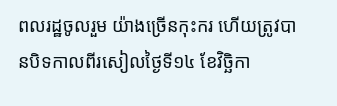ពលរដ្ឋចូលរួម យ៉ាងច្រើនកុះករ ហើយត្រូវបានបិទកាលពីរសៀលថ្ងៃទី១៤ ខែវិច្ឆិកា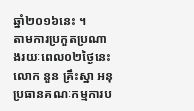ឆ្នាំ២០១៦នេះ ។
តាមការប្រកួតប្រណាងរយៈពេល០២ថ្ងៃនេះ លោក នួន គ្រឹះស្នា អនុប្រធានគណៈកម្មការប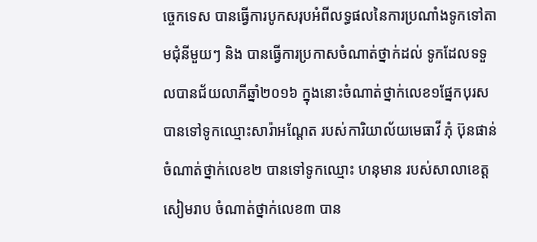ច្ចេកទេស បានធ្វើការបូកសរុបអំពីលទ្ធផលនៃការប្រណាំងទូកទៅតាមជុំនីមួយៗ និង បានធ្វើការប្រកាសចំណាត់ថ្នាក់ដល់ ទូកដែលទទួលបានជ័យលាភីឆ្នាំ២០១៦ ក្នុងនោះចំណាត់ថ្នាក់លេខ១ផ្នែកបុរស បានទៅទូកឈ្មោះសារ៉ាអណ្តែត របស់ការិយាល័យមេធាវី ភុំ ប៊ុនផាន់ ចំណាត់ថ្នាក់លេខ២ បានទៅទូកឈ្មោះ ហនុមាន របស់សាលាខេត្តសៀមរាប ចំណាត់ថ្នាក់លេខ៣ បាន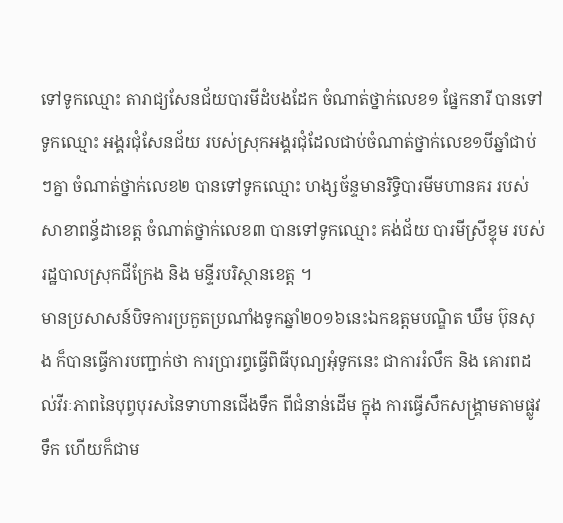ទៅទូកឈ្មោះ តារាជ្យសែនជ័យបារមីដំបងដែក ចំណាត់ថ្នាក់លេខ១ ផ្នែកនារី បានទៅទូកឈ្មោះ អង្គរជុំសែនជ័យ របស់ស្រុកអង្គរជុំដែលជាប់ចំណាត់ថ្នាក់លេខ១បីឆ្នាំជាប់ៗគ្នា ចំណាត់ថ្នាក់លេខ២ បានទៅទូកឈ្មោះ ហង្សច័ន្ទមានរិទ្ធិបារមីមហានគរ របស់សាខាពន្ធ័ដាខេត្ត ចំណាត់ថ្នាក់លេខ៣ បានទៅទូកឈ្មោះ គង់ជ័យ បារមីស្រីខ្ទុម របស់រដ្ឋបាលស្រុកជីក្រែង និង មន្ទីរបរិស្ថានខេត្ត ។
មានប្រសាសន៍បិទការប្រកួតប្រណាំងទូកឆ្នាំ២០១៦នេះឯកឧត្តមបណ្ឌិត ឃឹម ប៊ុនសុង ក៏បានធ្វើការបញ្ជាក់ថា ការប្រារព្ធធ្វើពិធីបុណ្យអុំទូកនេះ ជាការរំលឹក និង គោរពដល់វីរៈភាពនៃបុព្វបុរសនៃទាហានជើងទឹក ពីជំនាន់ដើម ក្នុង ការធ្វើសឹកសង្រ្គាមតាមផ្លូវទឹក ហើយក៏ជាម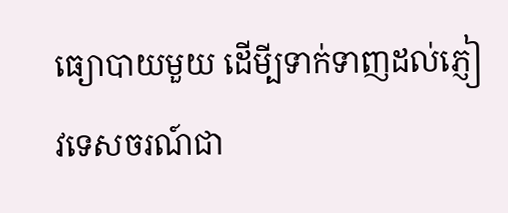ធ្យោបាយមួយ ដើមី្បទាក់ទាញដល់ភ្ញៀវទេសចរណ៍ជា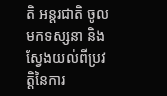តិ អន្តរជាតិ ចូលមកទស្សនា និង ស្វែងយល់ពីប្រវត្តិនៃការ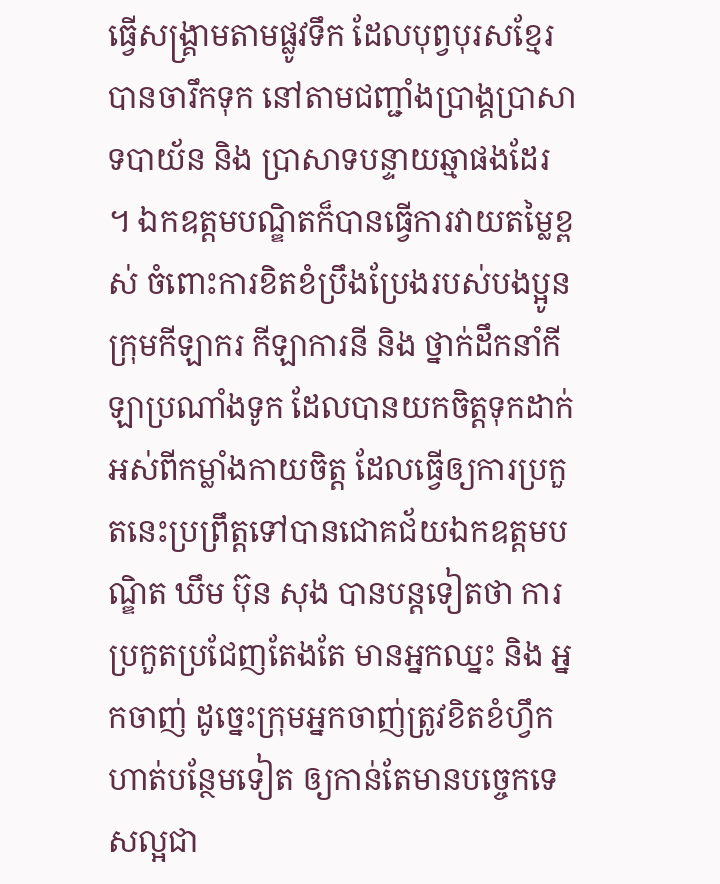ធ្វើសង្រ្គាមតាមផ្លូវទឹក ដែលបុព្វបុរសខ្មែរ បានចារឹកទុក នៅតាមជញ្ជាំងប្រាង្គប្រាសាទបាយ័ន និង ប្រាសាទបន្ទាយឆ្មាផងដែរ ។ ឯកឧត្តមបណ្ឌិតក៏បានធ្វើការវាយតម្លៃខ្ពស់ ចំពោះការខិតខំប្រឹងប្រែងរបស់បងប្អូនក្រុមកីឡាករ កីឡាការនី និង ថ្នាក់ដឹកនាំកីឡាប្រណាំងទូក ដែលបានយកចិត្តទុកដាក់ អស់ពីកម្លាំងកាយចិត្ត ដែលធ្វើឲ្យការប្រកួតនេះប្រព្រឹត្តទៅបានជោគជ័យឯកឧត្តមបណ្ឌិត ឃឹម ប៊ុន សុង បានបន្តទៀតថា ការប្រកួតប្រជែញតែងតែ មានអ្នកឈ្នះ និង អ្នកចាញ់ ដូច្នេះក្រុមអ្នកចាញ់ត្រូវខិតខំហ្វឹកហាត់បន្ថែមទៀត ឲ្យកាន់តែមានបច្ចេកទេសល្អជា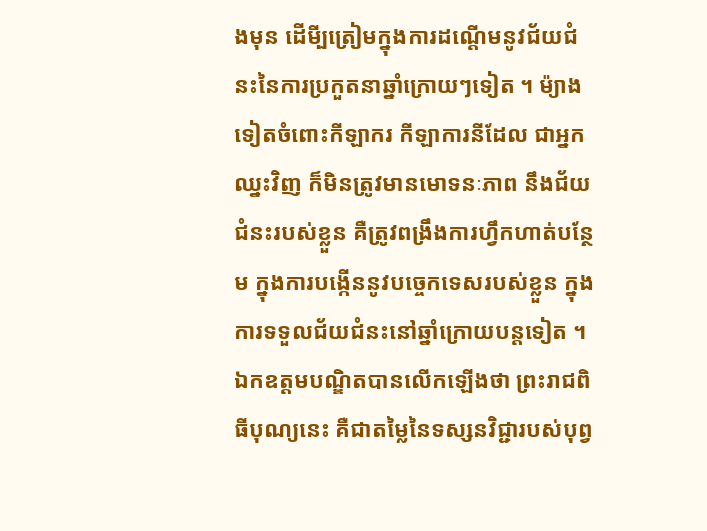ងមុន ដើមី្បត្រៀមក្នុងការដណ្តើមនូវជ័យជំនះនៃការប្រកួតនាឆ្នាំក្រោយៗទៀត ។ ម៉្យាងទៀតចំពោះកីឡាករ កីឡាការនីដែល ជាអ្នកឈ្នះវិញ ក៏មិនត្រូវមានមោទនៈភាព នឹងជ័យជំនះរបស់ខ្លួន គឺត្រូវពង្រឹងការហ្វឹកហាត់បន្ថែម ក្នុងការបង្កើននូវបច្ចេកទេសរបស់ខ្លួន ក្នុងការទទួលជ័យជំនះនៅឆ្នាំក្រោយបន្តទៀត ។ ឯកឧត្តមបណ្ឌិតបានលើកឡើងថា ព្រះរាជពិធីបុណ្យនេះ គឺជាតម្លៃនៃទស្សនវិជ្ជារបស់បុព្វ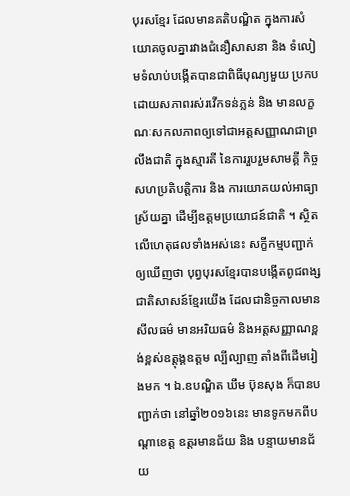បុរសខ្មែរ ដែលមានគតិបណ្ឌិត ក្នុងការសំយោគចូលគ្នារវាងជំនឿសាសនា និង ទំលៀមទំលាប់បង្កើតបានជាពិធីបុណ្យមួយ ប្រកបដោយសភាពរស់រវើកទន់ភ្លន់ និង មានលក្ខណៈសកលភាពឲ្យទៅជាអត្តសញ្ញាណជាព្រលឹងជាតិ ក្នុងស្មារតី នៃការរួបរួមសាមគ្គី កិច្ចសហប្រតិបត្តិការ និង ការយោគយល់អាធ្យាស្រ័យគ្នា ដើម្បីឧត្តមប្រយោជន៍ជាតិ ។ ស្ថិតលើហេតុផលទាំងអស់នេះ សក្ខីកម្មបញ្ជាក់ឲ្យឃើញថា បុព្វបុរសខ្មែរបានបង្កើតពូជពង្សជាតិសាសន៍ខ្មែរយើង ដែលជានិច្ចកាលមានសីលធម៌ មានអរិយធម៌ និងអត្តសញ្ញាណខ្ពង់ខ្ពស់ឧត្តុង្គឧត្តម ល្បីល្បាញ តាំងពីដើមរៀងមក ។ ឯ.ឧបណ្ឌិត ឃឹម ប៊ុនសុង ក៏បានបញ្ជាក់ថា នៅឆ្នាំ២០១៦នេះ មានទូកមកពីបណ្តាខេត្ត ឧត្តរមានជ័យ និង បន្ទាយមានជ័យ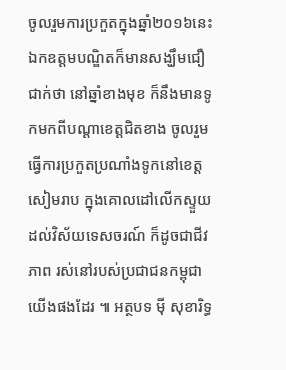ចូលរួមការប្រកួតក្នុងឆ្នាំ២០១៦នេះ ឯកឧត្តមបណ្ឌិតក៏មានសង្ឃឹមជឿជាក់ថា នៅឆ្នាំខាងមុខ ក៏នឹងមានទូកមកពីបណ្តាខេត្តជិតខាង ចូលរួមធ្វើការប្រកួតប្រណាំងទូកនៅខេត្តសៀមរាប ក្នុងគោលដៅលើកស្ទួយដល់វិស័យទេសចរណ៍ ក៏ដូចជាជីវភាព រស់នៅរបស់ប្រជាជនកម្ពុជាយើងផងដែរ ៕ អត្ថបទ ម៉ី សុខារិទ្ធ